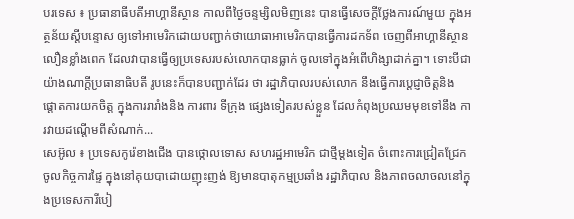បរទេស ៖ ប្រធានាធីបតីអាហ្គានីស្ថាន កាលពីថ្ងៃចន្ទម្សិលមិញនេះ បានធ្វើសេចក្តីថ្លែងការណ៍មួយ ក្នុងអត្ថន័យស្តីបន្ទោស ឲ្យទៅអាមេរិកដោយបញ្ជាក់ថាយោធាអាមេរិកបានធ្វើការដកទ័ព ចេញពីអាហ្គានីស្ថានលឿនខ្លាំងពេក ដែលវាបានធ្វើឲ្យប្រទេសរបស់លោកបានធ្លាក់ ចូលទៅក្នុងអំពើហិង្សាដាក់គ្នា។ ទោះបីជាយ៉ាងណាក្តីប្រធានាធិបតី រូបនេះក៏បានបញ្ជាក់ដែរ ថា រដ្ឋាភិបាលរបស់លោក នឹងធ្វើការប្តេជ្ញាចិត្តនិង ផ្តោតការយកចិត្ត ក្នុងការរារាំងនិង ការពារ ទីក្រុង ផ្សេងទៀតរបស់ខ្លួន ដែលកំពុងប្រឈមមុខទៅនឹង ការវាយដណ្តើមពីសំណាក់...
សេអ៊ូល ៖ ប្រទេសកូរ៉េខាងជើង បានថ្កោលទោស សហរដ្ឋអាមេរិក ជាថ្មីម្តងទៀត ចំពោះការជ្រៀតជ្រែកចូលកិច្ចការផ្ទៃ ក្នុងនៅគុយបាដោយញុះញង់ ឱ្យមានបាតុកម្មប្រឆាំង រដ្ឋាភិបាល និងភាពចលាចលនៅក្នុងប្រទេសការីបៀ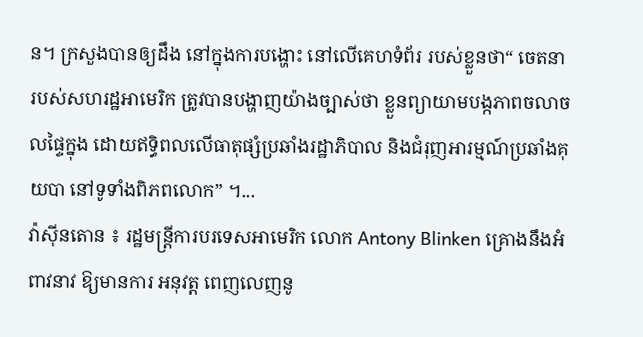ន។ ក្រសួងបានឲ្យដឹង នៅក្នុងការបង្ហោះ នៅលើគេហទំព័រ របស់ខ្លួនថា“ ចេតនារបស់សហរដ្ឋអាមេរិក ត្រូវបានបង្ហាញយ៉ាងច្បាស់ថា ខ្លួនព្យាយាមបង្កភាពចលាចលផ្ទៃក្នុង ដោយឥទ្ធិពលលើធាតុផ្សំប្រឆាំងរដ្ឋាភិបាល និងជំរុញអារម្មណ៍ប្រឆាំងគុយបា នៅទូទាំងពិភពលោក” ។...
វ៉ាស៊ីនតោន ៖ រដ្ឋមន្ត្រីការបរទេសអាមេរិក លោក Antony Blinken គ្រោងនឹងអំពាវនាវ ឱ្យមានការ អនុវត្ត ពេញលេញនូ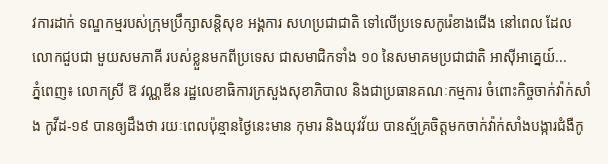វការដាក់ ទណ្ឌកម្មរបស់ក្រុមប្រឹក្សាសន្តិសុខ អង្គការ សហប្រជាជាតិ ទៅលើប្រទេសកូរ៉េខាងជើង នៅពេល ដែលលោកជួបជា មួយសមភាគី របស់ខ្លួនមកពីប្រទេស ជាសមាជិកទាំង ១០ នៃសមាគមប្រជាជាតិ អាស៊ីអាគ្នេយ៍...
ភ្នំពេញ៖ លោកស្រី ឱ វណ្ណឌីន រដ្ឋលេខាធិការក្រសួងសុខាភិបាល និងជាប្រធានគណៈកម្មការ ចំពោះកិច្ចចាក់វ៉ាក់សាំង កូវីដ-១៩ បានឲ្យដឹងថា រយៈពេលប៉ុន្មានថ្ងៃនេះមាន កុមារ និងយុវវ័យ បានស្ម័គ្រចិត្តមកចាក់វ៉ាក់សាំងបង្ការជំងឺកូ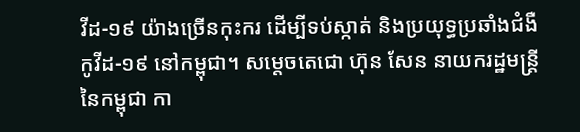វីដ-១៩ យ៉ាងច្រើនកុះករ ដើម្បីទប់ស្កាត់ និងប្រយុទ្ធប្រឆាំងជំងឺកូវីដ-១៩ នៅកម្ពុជា។ សម្តេចតេជោ ហ៊ុន សែន នាយករដ្ឋមន្ត្រីនៃកម្ពុជា កា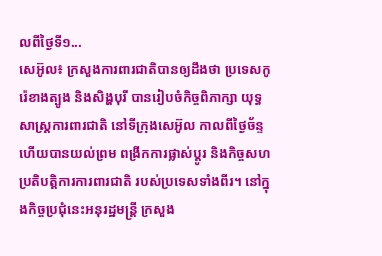លពីថ្ងៃទី១...
សេអ៊ូល៖ ក្រសួងការពារជាតិបានឲ្យដឹងថា ប្រទេសកូរ៉េខាងត្បូង និងសិង្ហបុរី បានរៀបចំកិច្ចពិភាក្សា យុទ្ធសាស្ត្រការពារជាតិ នៅទីក្រុងសេអ៊ូល កាលពីថ្ងៃច័ន្ទហើយបានយល់ព្រម ពង្រីកការផ្លាស់ប្តូរ និងកិច្ចសហប្រតិបត្តិការការពារជាតិ របស់ប្រទេសទាំងពីរ។ នៅក្នុងកិច្ចប្រជុំនេះអនុរដ្ឋមន្រ្តី ក្រសួង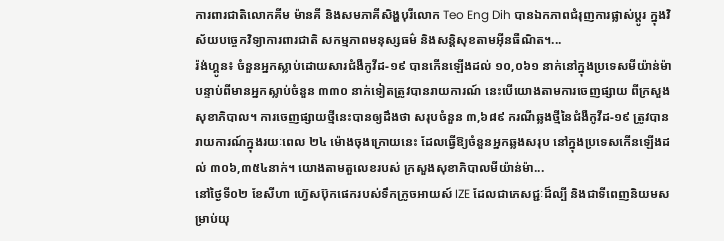ការពារជាតិលោកគីម ម៉ានគី និងសមភាគីសិង្ហបុរីលោក Teo Eng Dih បានឯកភាពជំរុញការផ្លាស់ប្តូរ ក្នុងវិស័យបច្ចេកវិទ្យាការពារជាតិ សកម្មភាពមនុស្សធម៌ និងសន្តិសុខតាមអ៊ីនធឺណិត។...
រ៉ង់ហ្គូន៖ ចំនួនអ្នកស្លាប់ដោយសារជំងឺកូវីដ-១៩ បានកើនឡើងដល់ ១០,០៦១ នាក់នៅក្នុងប្រទេសមីយ៉ាន់ម៉ា បន្ទាប់ពីមានអ្នកស្លាប់ចំនួន ៣៣០ នាក់ទៀតត្រូវបានរាយការណ៍ នេះបើយោងតាមការចេញផ្សាយ ពីក្រសួងសុខាភិបាល។ ការចេញផ្សាយថ្មីនេះបានឲ្យដឹងថា សរុបចំនួន ៣,៦៨៩ ករណីឆ្លងថ្មីនៃជំងឺកូវីដ-១៩ ត្រូវបានរាយការណ៍ក្នុងរយៈពេល ២៤ ម៉ោងចុងក្រោយនេះ ដែលធ្វើឱ្យចំនួនអ្នកឆ្លងសរុប នៅក្នុងប្រទេសកើនឡើងដល់ ៣០៦,៣៥៤នាក់។ យោងតាមតួលេខរបស់ ក្រសួងសុខាភិបាលមីយ៉ាន់ម៉ា...
នៅថ្ងៃទី០២ ខែសីហា ហ៊្វេសប៊ុកផេករបស់ទឹកក្រូចអាយស៍ IZE ដែលជាភេសជ្ជៈដ៏ល្បី និងជាទីពេញនិយមសម្រាប់យុ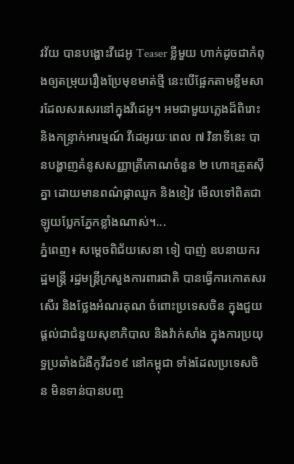វវ័យ បានបង្ហោះវីដេអូ Teaser ខ្លីមួយ ហាក់ដូចជាកំពុងឲ្យតម្រុយរឿងប្រែមុខមាត់ថ្មី នេះបើផ្អែកតាមខ្លឹមសារដែលសរសេរនៅក្នុងវីដេអូ។ អមជាមួយភ្លេងដ៏ពិរោះ និងកន្ទ្រាក់អារម្មណ៍ វីដេអូរយៈពេល ៧ វិនាទីនេះ បានបង្ហាញគំនូសសញ្ញាត្រីកោណចំនួន ២ ហោះត្រួតស៊ីគ្នា ដោយមានពណ៌ផ្កាឈូក និងខៀវ មើលទៅពិតជាឡូយប្លែកភ្នែកខ្លាំងណាស់។...
ភ្នំពេញ៖ សម្ដេចពិជ័យសេនា ទៀ បាញ់ ឧបនាយករដ្ឋមន្រ្តី រដ្ឋមន្រ្តីក្រសួងការពារជាតិ បានធ្វើការកោតសរសើរ និងថ្លែងអំណរគុណ ចំពោះប្រទេសចិន ក្នុងជួយផ្ដល់ជាជំនួយសុខាភិបាល និងវ៉ាក់សាំង ក្នុងការប្រយុទ្ធប្រឆាំងជំងឺកូវីដ១៩ នៅកម្ពុជា ទាំងដែលប្រទេសចិន មិនទាន់បានបញ្ច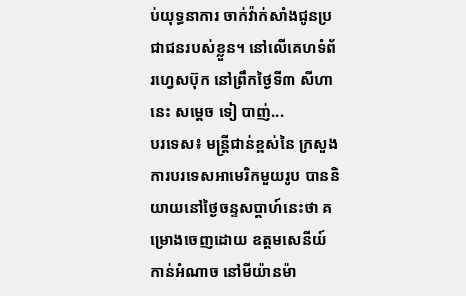ប់យុទ្ធនាការ ចាក់វ៉ាក់សាំងជូនប្រជាជនរបស់ខ្លួន។ នៅលើគេហទំព័រហ្វេសប៊ុក នៅព្រឹកថ្ងៃទី៣ សីហានេះ សម្ដេច ទៀ បាញ់...
បរទេស៖ មន្ត្រីជាន់ខ្ពស់នៃ ក្រសួងការបរទេសអាមេរិកមួយរូប បាននិយាយនៅថ្ងៃចន្ទសប្ដាហ៍នេះថា គម្រោងចេញដោយ ឧត្តមសេនីយ៍កាន់អំណាច នៅមីយ៉ានម៉ា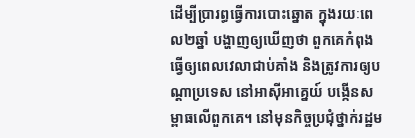ដើម្បីប្រារព្ធធ្វើការបោះឆ្នោត ក្នុងរយៈពេល២ឆ្នាំ បង្ហាញឲ្យឃើញថា ពួកគេកំពុងធ្វើឲ្យពេលវេលាជាប់គាំង និងត្រូវការឲ្យបណ្ដាប្រទេស នៅអាស៊ីអាគ្នេយ៍ បង្កើនសម្ពាធលើពួកគេ។ នៅមុនកិច្ចប្រជុំថ្នាក់រដ្ឋម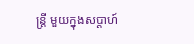ន្ត្រី មួយក្នុងសប្ដាហ៍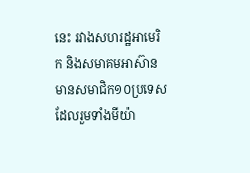នេះ រវាងសហរដ្ឋអាមេរិក និងសមាគមអាស៊ាន មានសមាជិក១០ប្រទេស ដែលរួមទាំងមីយ៉ា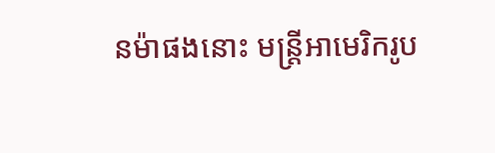នម៉ាផងនោះ មន្ត្រីអាមេរិករូប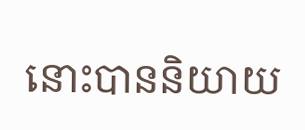នោះបាននិយាយ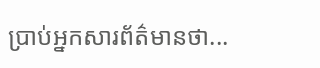ប្រាប់អ្នកសារព័ត៌មានថា...